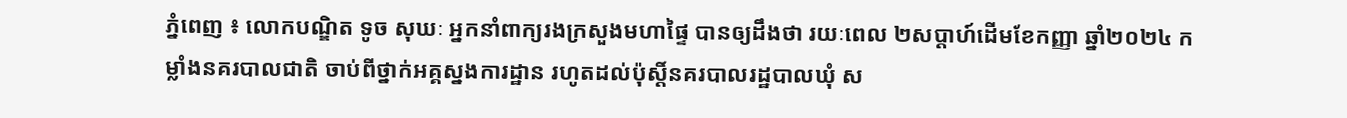ភ្នំពេញ ៖ លោកបណ្ឌិត ទូច សុឃៈ អ្នកនាំពាក្យរងក្រសួងមហាផ្ទៃ បានឲ្យដឹងថា រយៈពេល ២សប្ដាហ៍ដើមខែកញ្ញា ឆ្នាំ២០២៤ កម្លាំងនគរបាលជាតិ ចាប់ពីថ្នាក់អគ្គស្នងការដ្ឋាន រហូតដល់ប៉ុស្តិ៍នគរបាលរដ្ឋបាលឃុំ ស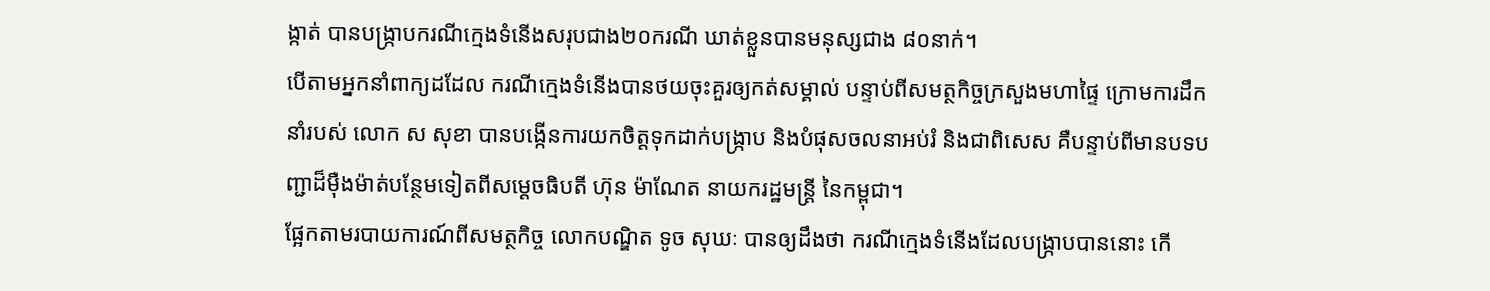ង្កាត់ បានបង្ក្រាបករណីក្មេងទំនើងសរុបជាង២០ករណី ឃាត់ខ្លួនបានមនុស្សជាង ៨០នាក់។
បើតាមអ្នកនាំពាក្យដដែល ករណីក្មេងទំនើងបានថយចុះគួរឲ្យកត់សម្គាល់ បន្ទាប់ពីសមត្ថកិច្ចក្រសួងមហាផ្ទៃ ក្រោមការដឹកនាំរបស់ លោក ស សុខា បានបង្កើនការយកចិត្តទុកដាក់បង្ក្រាប និងបំផុសចលនាអប់រំ និងជាពិសេស គឺបន្ទាប់ពីមានបទបញ្ជាដ៏ម៉ឺងម៉ាត់បន្ថែមទៀតពីសម្ដេចធិបតី ហ៊ុន ម៉ាណែត នាយករដ្ឋមន្រ្តី នៃកម្ពុជា។
ផ្អែកតាមរបាយការណ៍ពីសមត្ថកិច្ច លោកបណ្ឌិត ទូច សុឃៈ បានឲ្យដឹងថា ករណីក្មេងទំនើងដែលបង្ក្រាបបាននោះ កើ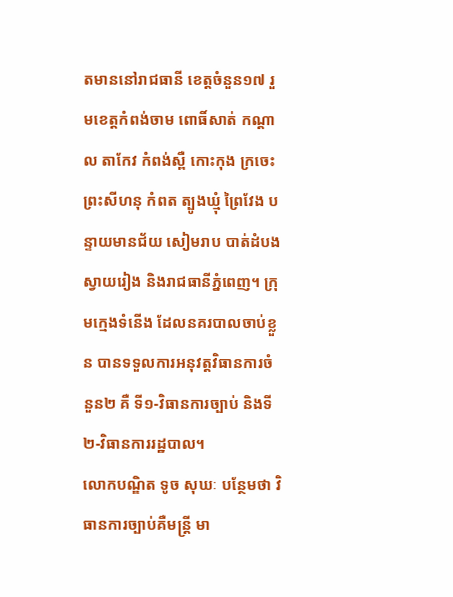តមាននៅរាជធានី ខេត្តចំនួន១៧ រួមខេត្តកំពង់ចាម ពោធិ៍សាត់ កណ្តាល តាកែវ កំពង់ស្ពឺ កោះកុង ក្រចេះ ព្រះសីហនុ កំពត ត្បូងឃ្មុំ ព្រៃវែង បន្ទាយមានជ័យ សៀមរាប បាត់ដំបង ស្វាយរៀង និងរាជធានីភ្នំពេញ។ ក្រុមក្មេងទំនើង ដែលនគរបាលចាប់ខ្លួន បានទទួលការអនុវត្តវិធានការចំនួន២ គឺ ទី១-វិធានការច្បាប់ និងទី២-វិធានការរដ្ឋបាល។
លោកបណ្ឌិត ទូច សុឃៈ បន្ថែមថា វិធានការច្បាប់គឺមន្រ្តី មា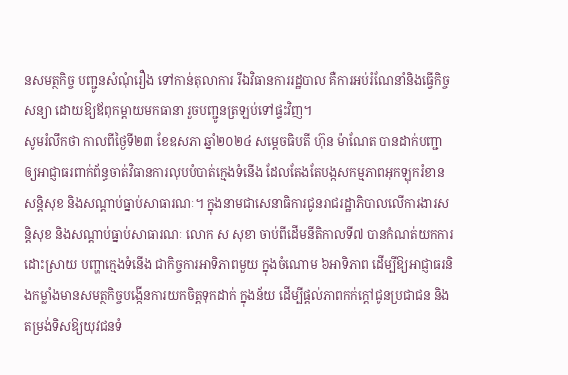នសមត្ថកិច្ច បញ្ជូនសំណុំរឿង ទៅកាន់តុលាការ រីឯវិធានការរដ្ឋបាល គឺការអប់រំណែនាំនិងធ្វើកិច្ចសន្យា ដោយឱ្យឪពុកម្ដាយមកធានា រួចបញ្ជូនត្រឡប់ទៅផ្ទះវិញ។
សូមរំលឹកថា កាលពីថ្ងៃទី២៣ ខែឧសភា ឆ្នាំ២០២៤ សម្ដេចធិបតី ហ៊ុន ម៉ាណែត បានដាក់បញ្ជាឲ្យអាជ្ញាធរពាក់ព័ន្ធចាត់វិធានការលុបបំបាត់ក្មេងទំនើង ដែលតែងតែបង្កសកម្មភាពអុកឡុករំខានសន្តិសុខ និងសណ្ដាប់ធ្នាប់សាធារណៈ។ ក្នុងនាមជាសេនាធិការជូនរាជរដ្ឋាភិបាលលើការងារសន្តិសុខ និងសណ្ដាប់ធ្នាប់សាធារណៈ លោក ស សុខា ចាប់ពីដើមនីតិកាលទី៧ បានកំណត់យកការដោះស្រាយ បញ្ហាក្មេងទំនើង ជាកិច្ចការអាទិភាពមួយ ក្នុងចំណោម ៦អាទិភាព ដើម្បីឱ្យអាជ្ញាធរនិងកម្លាំងមានសមត្ថកិច្ចបង្កើនការយកចិត្តទុកដាក់ ក្នុងន័យ ដើម្បីផ្ដល់ភាពកក់ក្ដៅជូនប្រជាជន និងតម្រង់ទិសឱ្យយុវជនទំ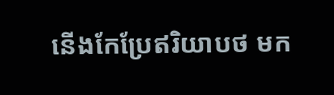នើងកែប្រែឥរិយាបថ មក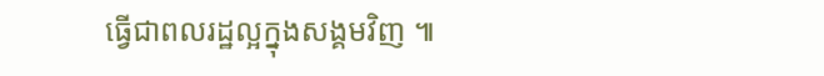ធ្វើជាពលរដ្ឋល្អក្នុងសង្គមវិញ ៕